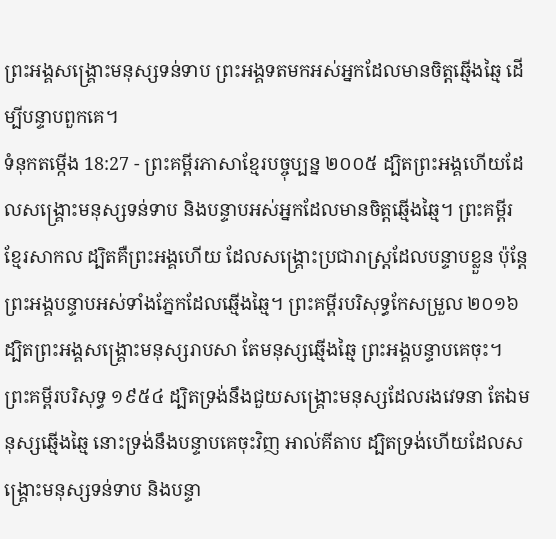ព្រះអង្គសង្គ្រោះមនុស្សទន់ទាប ព្រះអង្គទតមកអស់អ្នកដែលមានចិត្តឆ្មើងឆ្មៃ ដើម្បីបន្ទាបពួកគេ។
ទំនុកតម្កើង 18:27 - ព្រះគម្ពីរភាសាខ្មែរបច្ចុប្បន្ន ២០០៥ ដ្បិតព្រះអង្គហើយដែលសង្គ្រោះមនុស្សទន់ទាប និងបន្ទាបអស់អ្នកដែលមានចិត្តឆ្មើងឆ្មៃ។ ព្រះគម្ពីរខ្មែរសាកល ដ្បិតគឺព្រះអង្គហើយ ដែលសង្គ្រោះប្រជារាស្ត្រដែលបន្ទាបខ្លួន ប៉ុន្តែព្រះអង្គបន្ទាបអស់ទាំងភ្នែកដែលឆ្មើងឆ្មៃ។ ព្រះគម្ពីរបរិសុទ្ធកែសម្រួល ២០១៦ ដ្បិតព្រះអង្គសង្គ្រោះមនុស្សរាបសា តែមនុស្សឆ្មើងឆ្មៃ ព្រះអង្គបន្ទាបគេចុះ។ ព្រះគម្ពីរបរិសុទ្ធ ១៩៥៤ ដ្បិតទ្រង់នឹងជួយសង្គ្រោះមនុស្សដែលរងវេទនា តែឯមនុស្សឆ្មើងឆ្មៃ នោះទ្រង់នឹងបន្ទាបគេចុះវិញ អាល់គីតាប ដ្បិតទ្រង់ហើយដែលសង្គ្រោះមនុស្សទន់ទាប និងបន្ទា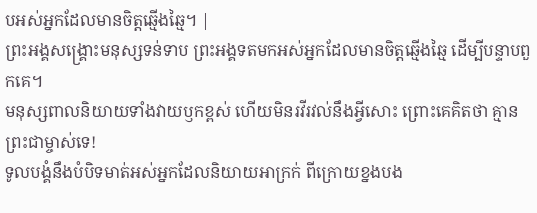បអស់អ្នកដែលមានចិត្តឆ្មើងឆ្មៃ។ |
ព្រះអង្គសង្គ្រោះមនុស្សទន់ទាប ព្រះអង្គទតមកអស់អ្នកដែលមានចិត្តឆ្មើងឆ្មៃ ដើម្បីបន្ទាបពួកគេ។
មនុស្សពាលនិយាយទាំងវាយឫកខ្ពស់ ហើយមិនរវីរវល់នឹងអ្វីសោះ ព្រោះគេគិតថា គ្មានព្រះជាម្ចាស់ទេ!
ទូលបង្គំនឹងបំបិទមាត់អស់អ្នកដែលនិយាយអាក្រក់ ពីក្រោយខ្នងបង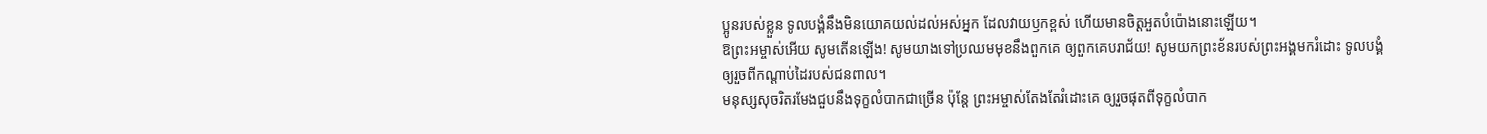ប្អូនរបស់ខ្លួន ទូលបង្គំនឹងមិនយោគយល់ដល់អស់អ្នក ដែលវាយឫកខ្ពស់ ហើយមានចិត្តអួតបំប៉ោងនោះឡើយ។
ឱព្រះអម្ចាស់អើយ សូមតើនឡើង! សូមយាងទៅប្រឈមមុខនឹងពួកគេ ឲ្យពួកគេបរាជ័យ! សូមយកព្រះខ័នរបស់ព្រះអង្គមករំដោះ ទូលបង្គំឲ្យរួចពីកណ្ដាប់ដៃរបស់ជនពាល។
មនុស្សសុចរិតរមែងជួបនឹងទុក្ខលំបាកជាច្រើន ប៉ុន្តែ ព្រះអម្ចាស់តែងតែរំដោះគេ ឲ្យរួចផុតពីទុក្ខលំបាក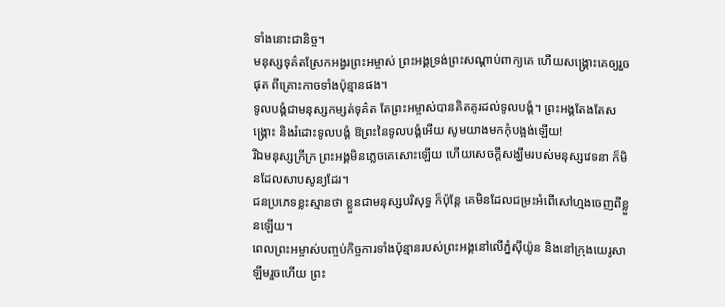ទាំងនោះជានិច្ច។
មនុស្សទុគ៌តស្រែកអង្វរព្រះអម្ចាស់ ព្រះអង្គទ្រង់ព្រះសណ្ដាប់ពាក្យគេ ហើយសង្គ្រោះគេឲ្យរួចផុត ពីគ្រោះកាចទាំងប៉ុន្មានផង។
ទូលបង្គំជាមនុស្សកម្សត់ទុគ៌ត តែព្រះអម្ចាស់បានគិតគូរដល់ទូលបង្គំ។ ព្រះអង្គតែងតែសង្គ្រោះ និងរំដោះទូលបង្គំ ឱព្រះនៃទូលបង្គំអើយ សូមយាងមកកុំបង្អង់ឡើយ!
រីឯមនុស្សក្រីក្រ ព្រះអង្គមិនភ្លេចគេសោះឡើយ ហើយសេចក្ដីសង្ឃឹមរបស់មនុស្សវេទនា ក៏មិនដែលសាបសូន្យដែរ។
ជនប្រភេទខ្លះស្មានថា ខ្លួនជាមនុស្សបរិសុទ្ធ ក៏ប៉ុន្តែ គេមិនដែលជម្រះអំពើសៅហ្មងចេញពីខ្លួនឡើយ។
ពេលព្រះអម្ចាស់បញ្ចប់កិច្ចការទាំងប៉ុន្មានរបស់ព្រះអង្គនៅលើភ្នំស៊ីយ៉ូន និងនៅក្រុងយេរូសាឡឹមរួចហើយ ព្រះ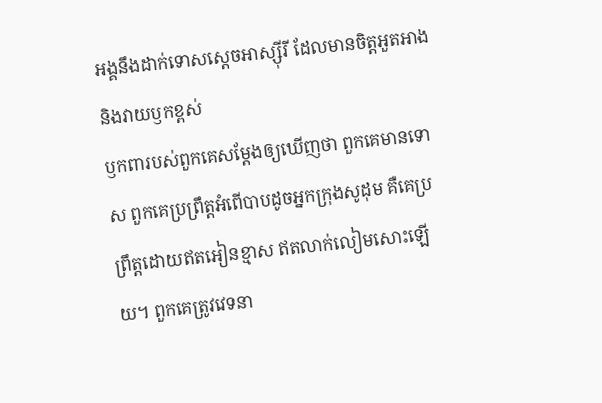អង្គនឹងដាក់ទោសស្ដេចអាស្ស៊ីរី ដែលមានចិត្តអួតអាង និងវាយឫកខ្ពស់
ឫកពារបស់ពួកគេសម្តែងឲ្យឃើញថា ពួកគេមានទោស ពួកគេប្រព្រឹត្តអំពើបាបដូចអ្នកក្រុងសូដុម គឺគេប្រព្រឹត្តដោយឥតអៀនខ្មាស ឥតលាក់លៀមសោះឡើយ។ ពួកគេត្រូវវេទនា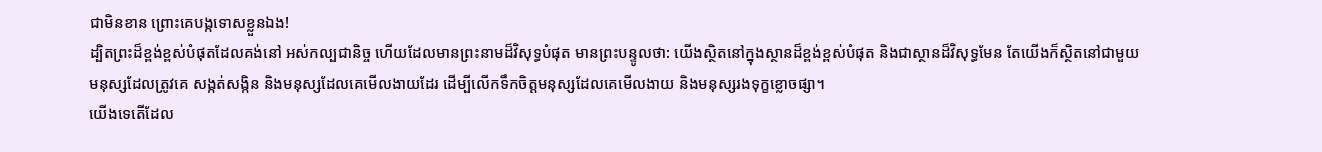ជាមិនខាន ព្រោះគេបង្កទោសខ្លួនឯង!
ដ្បិតព្រះដ៏ខ្ពង់ខ្ពស់បំផុតដែលគង់នៅ អស់កល្បជានិច្ច ហើយដែលមានព្រះនាមដ៏វិសុទ្ធបំផុត មានព្រះបន្ទូលថា: យើងស្ថិតនៅក្នុងស្ថានដ៏ខ្ពង់ខ្ពស់បំផុត និងជាស្ថានដ៏វិសុទ្ធមែន តែយើងក៏ស្ថិតនៅជាមួយមនុស្សដែលត្រូវគេ សង្កត់សង្កិន និងមនុស្សដែលគេមើលងាយដែរ ដើម្បីលើកទឹកចិត្តមនុស្សដែលគេមើលងាយ និងមនុស្សរងទុក្ខខ្លោចផ្សា។
យើងទេតើដែល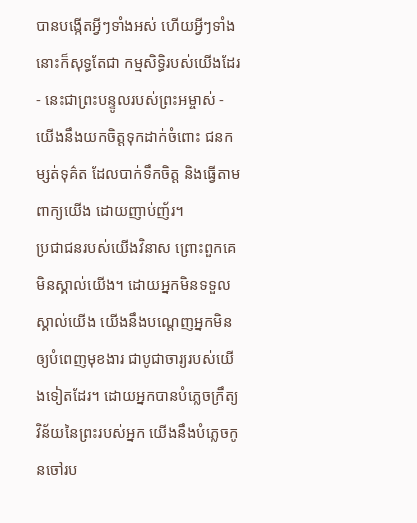បានបង្កើតអ្វីៗទាំងអស់ ហើយអ្វីៗទាំងនោះក៏សុទ្ធតែជា កម្មសិទ្ធិរបស់យើងដែរ - នេះជាព្រះបន្ទូលរបស់ព្រះអម្ចាស់ - យើងនឹងយកចិត្តទុកដាក់ចំពោះ ជនកម្សត់ទុគ៌ត ដែលបាក់ទឹកចិត្ត និងធ្វើតាមពាក្យយើង ដោយញាប់ញ័រ។
ប្រជាជនរបស់យើងវិនាស ព្រោះពួកគេមិនស្គាល់យើង។ ដោយអ្នកមិនទទួលស្គាល់យើង យើងនឹងបណ្ដេញអ្នកមិនឲ្យបំពេញមុខងារ ជាបូជាចារ្យរបស់យើងទៀតដែរ។ ដោយអ្នកបានបំភ្លេចក្រឹត្យវិន័យនៃព្រះរបស់អ្នក យើងនឹងបំភ្លេចកូនចៅរប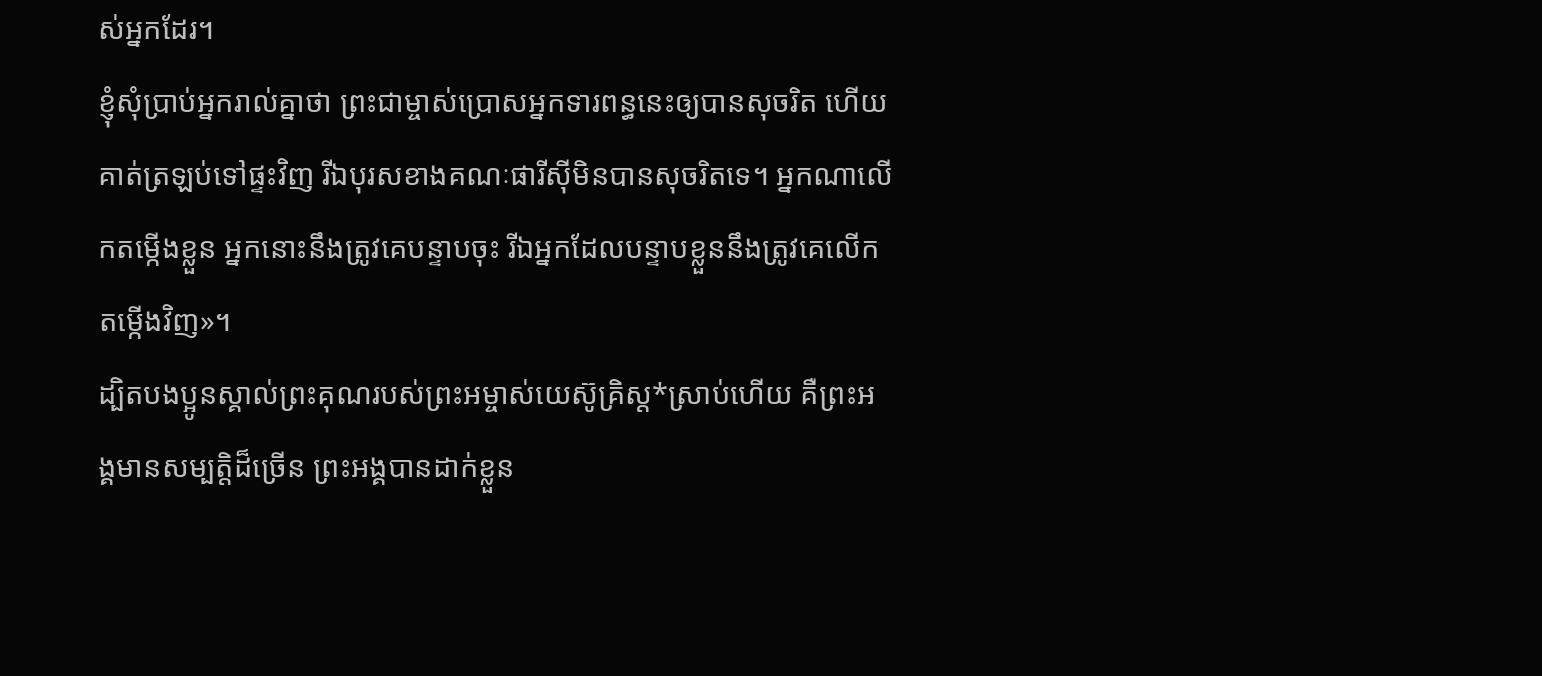ស់អ្នកដែរ។
ខ្ញុំសុំប្រាប់អ្នករាល់គ្នាថា ព្រះជាម្ចាស់ប្រោសអ្នកទារពន្ធនេះឲ្យបានសុចរិត ហើយគាត់ត្រឡប់ទៅផ្ទះវិញ រីឯបុរសខាងគណៈផារីស៊ីមិនបានសុចរិតទេ។ អ្នកណាលើកតម្កើងខ្លួន អ្នកនោះនឹងត្រូវគេបន្ទាបចុះ រីឯអ្នកដែលបន្ទាបខ្លួននឹងត្រូវគេលើកតម្កើងវិញ»។
ដ្បិតបងប្អូនស្គាល់ព្រះគុណរបស់ព្រះអម្ចាស់យេស៊ូគ្រិស្ត*ស្រាប់ហើយ គឺព្រះអង្គមានសម្បត្តិដ៏ច្រើន ព្រះអង្គបានដាក់ខ្លួន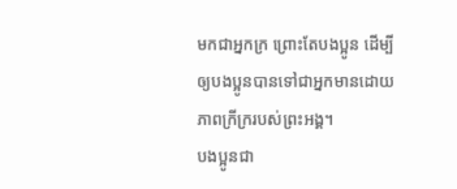មកជាអ្នកក្រ ព្រោះតែបងប្អូន ដើម្បីឲ្យបងប្អូនបានទៅជាអ្នកមានដោយភាពក្រីក្ររបស់ព្រះអង្គ។
បងប្អូនជា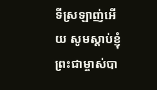ទីស្រឡាញ់អើយ សូមស្ដាប់ខ្ញុំ ព្រះជាម្ចាស់បា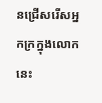នជ្រើសរើសអ្នកក្រក្នុងលោកនេះ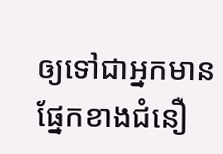ឲ្យទៅជាអ្នកមានផ្នែកខាងជំនឿ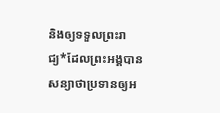និងឲ្យទទួលព្រះរាជ្យ*ដែលព្រះអង្គបានសន្យាថាប្រទានឲ្យអ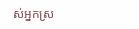ស់អ្នកស្រ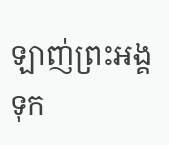ឡាញ់ព្រះអង្គ ទុក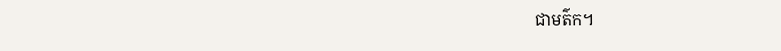ជាមត៌ក។